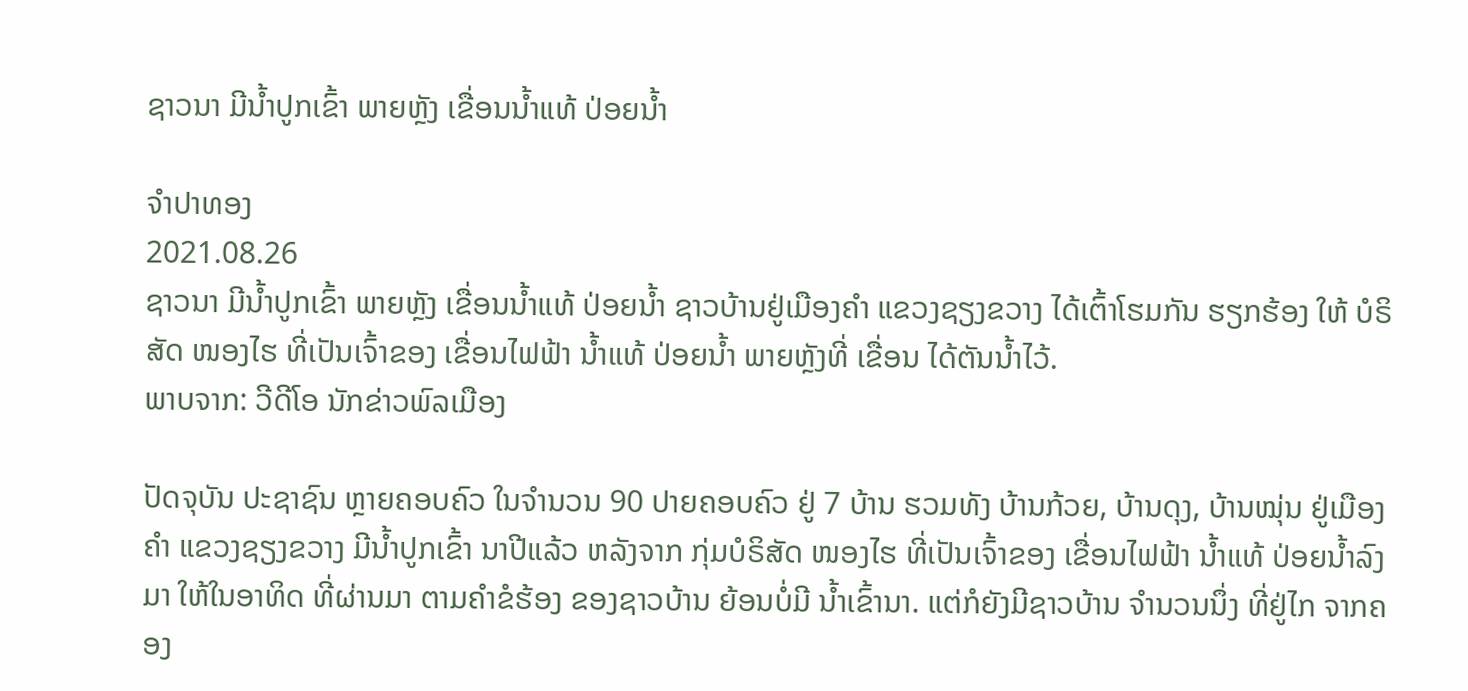ຊາວນາ ມີນ້ຳປູກເຂົ້າ ພາຍຫຼັງ ເຂື່ອນນ້ຳແທ້ ປ່ອຍນ້ຳ

ຈຳປາທອງ
2021.08.26
ຊາວນາ ມີນ້ຳປູກເຂົ້າ ພາຍຫຼັງ ເຂື່ອນນ້ຳແທ້ ປ່ອຍນ້ຳ ຊາວບ້ານຢູ່ເມືອງຄໍາ ແຂວງຊຽງຂວາງ ໄດ້ເຕົ້າໂຮມກັນ ຮຽກຮ້ອງ ໃຫ້ ບໍຣິສັດ ໜອງໄຮ ທີ່ເປັນເຈົ້າຂອງ ເຂື່ອນໄຟຟ້າ ນໍ້າແທ້ ປ່ອຍນໍ້າ ພາຍຫຼັງທີ່ ເຂື່ອນ ໄດ້ຕັນນໍ້າໄວ້.
ພາບຈາກ: ວີດີໂອ ນັກຂ່າວພົລເມືອງ

ປັດຈຸບັນ ປະຊາຊົນ ຫຼາຍຄອບຄົວ ໃນຈໍານວນ 90 ປາຍຄອບຄົວ ຢູ່ 7 ບ້ານ ຮວມທັງ ບ້ານກ້ວຍ, ບ້ານດຸງ, ບ້ານໝຸ່ນ ຢູ່ເມືອງຄໍາ ແຂວງຊຽງຂວາງ ມີນໍ້າປູກເຂົ້າ ນາປີແລ້ວ ຫລັງຈາກ ກຸ່ມບໍຣິສັດ ໜອງໄຮ ທີ່ເປັນເຈົ້າຂອງ ເຂື່ອນໄຟຟ້າ ນໍ້າແທ້ ປ່ອຍນໍ້າລົງມາ ໃຫ້ໃນອາທິດ ທີ່ຜ່ານມາ ຕາມຄໍາຂໍຮ້ອງ ຂອງຊາວບ້ານ ຍ້ອນບໍ່ມີ ນໍ້າເຂົ້ານາ. ແຕ່ກໍຍັງມີຊາວບ້ານ ຈໍານວນນຶ່ງ ທີ່ຢູ່ໄກ ຈາກຄອງ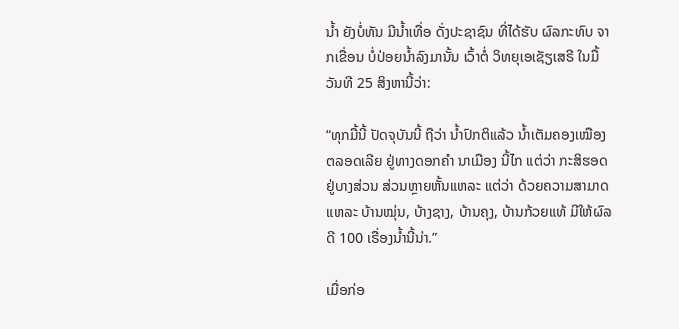ນໍ້າ ຍັງບໍ່ທັນ ມີນໍ້າເທື່ອ ດັ່ງປະຊາຊົນ ທີ່ໄດ້ຮັບ ຜົລກະທົບ ຈາກເຂື່ອນ ບໍ່ປ່ອຍນໍ້າລົງມານັ້ນ ເວົ້າຕໍ່ ວິທຍຸເອເຊັຽເສຣີ ໃນມື້ວັນທີ 25 ສິງຫານີ້ວ່າ:

“ທຸກມື້ນີ້ ປັດຈຸບັນນີ້ ຖືວ່າ ນໍ້າປົກຕິແລ້ວ ນໍ້າເຕັມຄອງເໝືອງ ຕລອດເລີຍ ຢູ່ທາງດອກຄໍາ ນາເມືອງ ນີ້ໄກ ແຕ່ວ່າ ກະສິຮອດ ຢູ່ບາງສ່ວນ ສ່ວນຫຼາຍຫັ້ນແຫລະ ແຕ່ວ່າ ດ້ວຍຄວາມສາມາດແຫລະ ບ້ານໝຸ່ນ, ບ້າງຊາງ, ບ້ານຄຸງ, ບ້ານກ້ວຍແທ້ ມີໃຫ້ຜົລດີ 100 ເຣື່ອງນໍ້ານີ້ນ່າ.”

ເມື່ອກ່ອ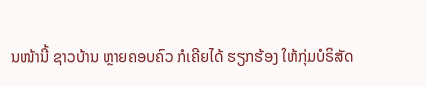ນໜ້ານີ້ ຊາວບ້ານ ຫຼາຍຄອບຄົວ ກໍເຄີຍໄດ້ ຮຽກຮ້ອງ ໃຫ້ກຸ່ມບໍຣິສັດ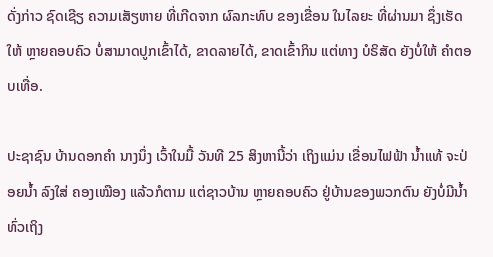ດັ່ງກ່າວ ຊົດເຊີຽ ຄວາມເສັຽຫາຍ ທີ່ເກີດຈາກ ຜົລກະທົບ ຂອງເຂື່ອນ ໃນໄລຍະ ທີ່ຜ່ານມາ ຊຶ່ງເຮັດໃຫ້ ຫຼາຍຄອບຄົວ ບໍ່ສາມາດປູກເຂົ້າໄດ້, ຂາດລາຍໄດ້, ຂາດເຂົ້າກິນ ແຕ່ທາງ ບໍຣິສັດ ຍັງບໍ່ໃຫ້ ຄໍາຕອບເທື່ອ.

ປະຊາຊົນ ບ້ານດອກຄໍາ ນາງນຶ່ງ ເວົ້າໃນມື້ ວັນທີ 25 ສິງຫານີ້ວ່າ ເຖິງແມ່ນ ເຂື່ອນໄຟຟ້າ ນໍ້າແທ້ ຈະປ່ອຍນໍ້າ ລົງໃສ່ ຄອງເໝືອງ ແລ້ວກໍຕາມ ແຕ່ຊາວບ້ານ ຫຼາຍຄອບຄົວ ຢູ່ບ້ານຂອງພວກຕົນ ຍັງບໍ່ມີນໍ້າ ທົ່ວເຖິງ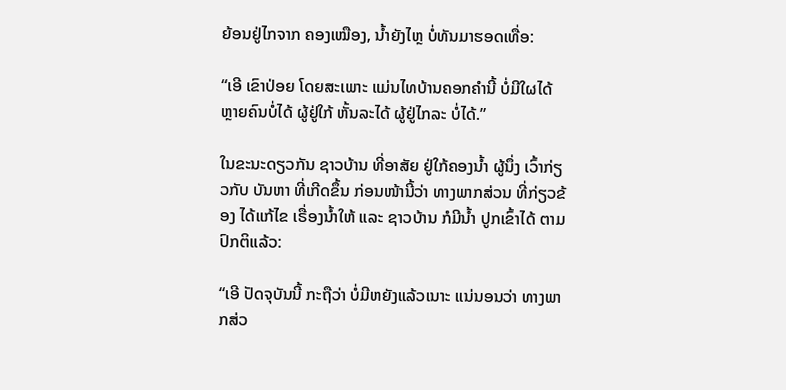ຍ້ອນຢູ່ໄກຈາກ ຄອງເໝືອງ, ນໍ້າຍັງໄຫຼ ບໍ່ທັນມາຮອດເທື່ອ:

“ເອີ ເຂົາປ່ອຍ ໂດຍສະເພາະ ແມ່ນໄທບ້ານຄອກຄໍານີ້ ບໍ່ມີໃຜໄດ້ ຫຼາຍຄົນບໍ່ໄດ້ ຜູ້ຢູ່ໃກ້ ຫັ້ນລະໄດ້ ຜູ້ຢູ່ໄກລະ ບໍ່ໄດ້.”

ໃນຂະນະດຽວກັນ ຊາວບ້ານ ທີ່ອາສັຍ ຢູ່ໃກ້ຄອງນໍ້າ ຜູ້ນຶ່ງ ເວົ້າກ່ຽວກັບ ບັນຫາ ທີ່ເກີດຂຶ້ນ ກ່ອນໜ້ານີ້ວ່າ ທາງພາກສ່ວນ ທີ່ກ່ຽວຂ້ອງ ໄດ້ແກ້ໄຂ ເຣື່ອງນໍ້າໃຫ້ ແລະ ຊາວບ້ານ ກໍມີນໍ້າ ປູກເຂົ້າໄດ້ ຕາມປົກຕິແລ້ວ:

“ເອີ ປັດຈຸບັນນີ້ ກະຖືວ່າ ບໍ່ມີຫຍັງແລ້ວເນາະ ແນ່ນອນວ່າ ທາງພາກສ່ວ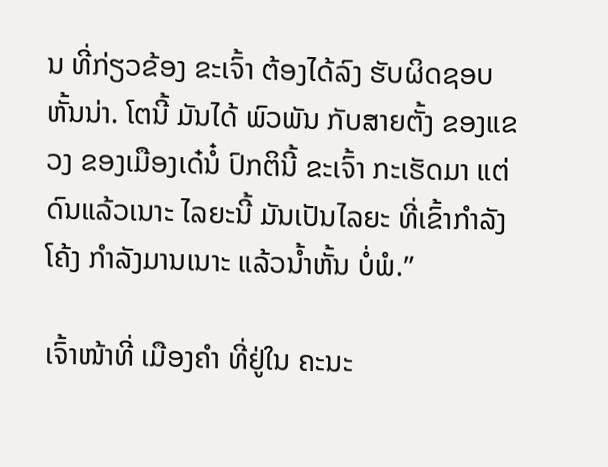ນ ທີ່ກ່ຽວຂ້ອງ ຂະເຈົ້າ ຕ້ອງໄດ້ລົງ ຮັບຜິດຊອບ ຫັ້ນນ່າ. ໂຕນີ້ ມັນໄດ້ ພົວພັນ ກັບສາຍຕັ້ງ ຂອງແຂວງ ຂອງເມືອງເດ໋ນໍ໋ ປົກຕິນີ້ ຂະເຈົ້າ ກະເຮັດມາ ແຕ່ດົນແລ້ວເນາະ ໄລຍະນີ້ ມັນເປັນໄລຍະ ທີ່ເຂົ້າກໍາລັງໂຄ້ງ ກໍາລັງມານເນາະ ແລ້ວນໍ້າຫັ້ນ ບໍ່ພໍ.”

ເຈົ້າໜ້າທີ່ ເມືອງຄໍາ ທີ່ຢູ່ໃນ ຄະນະ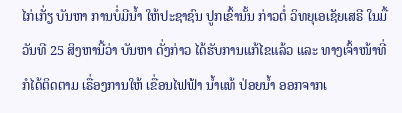ໄກ່ເກັ່ຽ ບັນຫາ ການບໍ່ມີນໍ້າ ໃຫ້ປະຊາຊົນ ປູກເຂົ້ານັ້ນ ກ່າວຕໍ່ ວິທຍຸເອເຊັຍເສຣີ ໃນມື້ວັນທີ 25 ສິງຫານີ້ວ່າ ບັນຫາ ດັ່ງກ່າວ ໄດ້ຮັບການແກ້ໄຂແລ້ວ ແລະ ທາງເຈົ້າໜ້າທີ່ ກໍໄດ້ຕິດຕາມ ເຣື່ອງການໃຫ້ ເຂື່ອນໄຟຟ້າ ນໍ້າແທ້ ປ່ອຍນໍ້າ ອອກຈາກເ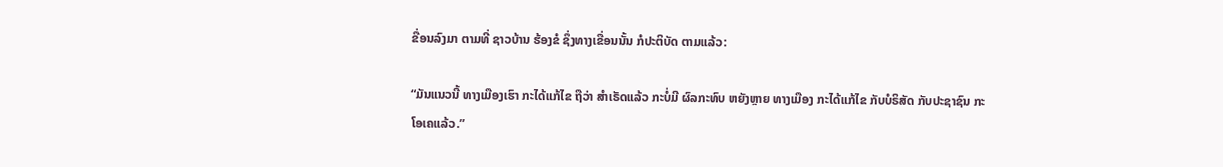ຂື່ອນລົງມາ ຕາມທີ່ ຊາວບ້ານ ຮ້ອງຂໍ ຊຶ່ງທາງເຂື່ອນນັ້ນ ກໍປະຕິບັດ ຕາມແລ້ວ:

“ມັນແນວນີ້ ທາງເມືອງເຮົາ ກະໄດ້ແກ້ໄຂ ຖືວ່າ ສໍາເຣັດແລ້ວ ກະບໍ່ມີ ຜົລກະທົບ ຫຍັງຫຼາຍ ທາງເມືອງ ກະໄດ້ແກ້ໄຂ ກັບບໍຣິສັດ ກັບປະຊາຊົນ ກະໂອເຄແລ້ວ.”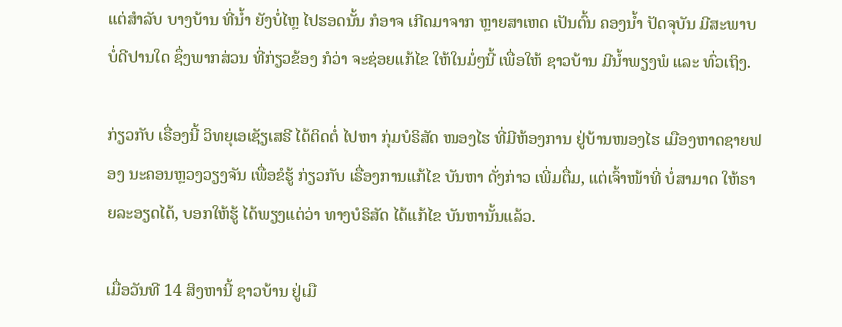ແຕ່ສໍາລັບ ບາງບ້ານ ທີ່ນໍ້າ ຍັງບໍ່ໄຫຼ ໄປຮອດນັ້ນ ກໍອາຈ ເກີດມາຈາກ ຫຼາຍສາເຫດ ເປັນຕົ້ນ ຄອງນໍ້າ ປັດຈຸບັນ ມີສະພາບ ບໍ່ດີປານໃດ ຊຶ່ງພາກສ່ວນ ທີ່ກ່ຽວຂ້ອງ ກໍວ່າ ຈະຊ່ອຍແກ້ໄຂ ໃຫ້ໃນມໍ່ໆນີ້ ເພື່ອໃຫ້ ຊາວບ້ານ ມີນໍ້າພຽງພໍ ແລະ ທົ່ວເຖິງ.

ກ່ຽວກັບ ເຣື່ອງນີ້ ວິທຍຸເອເຊັຽເສຣີ ໄດ້ຕິດຕໍ່ ໄປຫາ ກຸ່ມບໍຣິສັດ ໜອງໄຮ ທີ່ມີຫ້ອງການ ຢູ່ບ້ານໜອງໄຮ ເມືອງຫາດຊາຍຟອງ ນະຄອນຫຼວງວຽງຈັນ ເພື່ອຂໍຮູ້ ກ່ຽວກັບ ເຣື່ອງການແກ້ໄຂ ບັນຫາ ດັ່ງກ່າວ ເພີ່ມຕື່ມ, ແຕ່ເຈົ້າໜ້າທີ່ ບໍ່ສາມາດ ໃຫ້ຣາຍລະອຽດໄດ້, ບອກໃຫ້ຮູ້ ໄດ້ພຽງແຕ່ວ່າ ທາງບໍຣິສັດ ໄດ້ແກ້ໄຂ ບັນຫານັ້ນແລ້ວ.

ເມື່ອວັນທີ 14 ສິງຫານີ້ ຊາວບ້ານ ຢູ່ເມື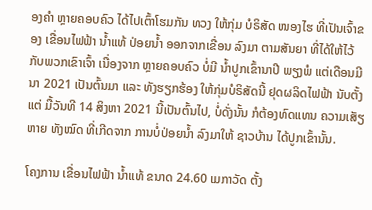ອງຄໍາ ຫຼາຍຄອບຄົວ ໄດ້ໄປເຕົ້າໂຮມກັນ ທວງ ໃຫ້ກຸ່ມ ບໍຣິສັດ ໜອງໄຮ ທີ່ເປັນເຈົ້າຂອງ ເຂື່ອນໄຟຟ້າ ນໍ້າແທ້ ປ່ອຍນໍ້າ ອອກຈາກເຂື່ອນ ລົງມາ ຕາມສັນຍາ ທີ່ໄດ້ໃຫ້ໄວ້ ກັບພວກເຂົາເຈົ້າ ເນື່ອງຈາກ ຫຼາຍຄອບຄົວ ບໍ່ມີ ນໍ້າປູກເຂົ້ານາປີ ພຽງພໍ ແຕ່ເດືອນມີນາ 2021 ເປັນຕົ້ນມາ ແລະ ທັງຮຽກຮ້ອງ ໃຫ້ກຸ່ມບໍຣິສັດນີ້ ຢຸດຜລິດໄຟຟ້າ ນັບຕັ້ງແຕ່ ມື້ວັນທີ 14 ສິງຫາ 2021 ນີ້ເປັນຕົ້ນໄປ, ບໍ່ດັ່ງນັ້ນ ກໍຕ້ອງທົດແທນ ຄວາມເສັຽຫາຍ ທັງໝົດ ທີ່ເກີດຈາກ ການບໍ່ປ່ອຍນໍ້າ ລົງມາໃຫ້ ຊາວບ້ານ ໄດ້ປູກເຂົ້ານັ້ນ.

ໂຄງການ ເຂື່ອນໄຟຟ້າ ນໍ້າແທ້ ຂນາດ 24.60 ເມກາວັດ ຕັ້ງ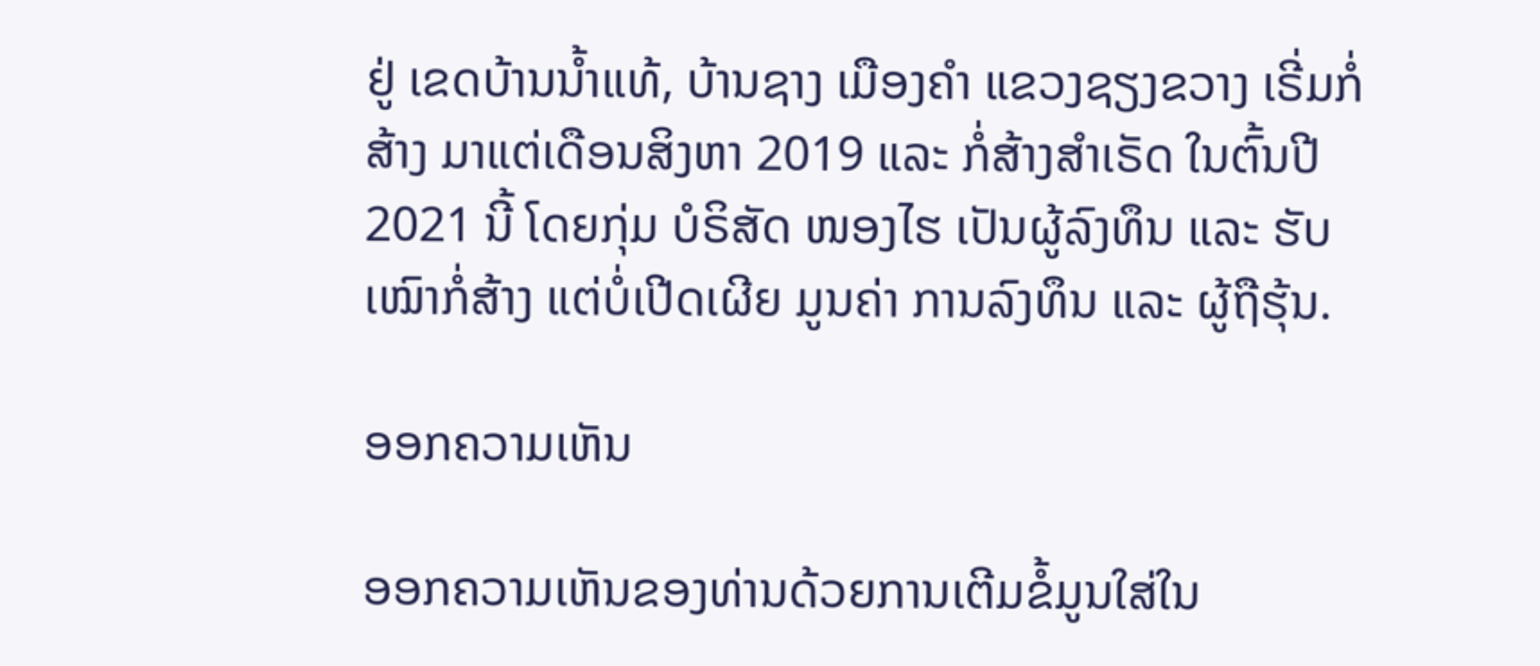ຢູ່ ເຂດບ້ານນໍ້າແທ້, ບ້ານຊາງ ເມືອງຄໍາ ແຂວງຊຽງຂວາງ ເຣີ່ມກໍ່ສ້າງ ມາແຕ່ເດືອນສິງຫາ 2019 ແລະ ກໍ່ສ້າງສໍາເຣັດ ໃນຕົ້ນປີ 2021 ນີ້ ໂດຍກຸ່ມ ບໍຣິສັດ ໜອງໄຮ ເປັນຜູ້ລົງທຶນ ແລະ ຮັບເໝົາກໍ່ສ້າງ ແຕ່ບໍ່ເປີດເຜີຍ ມູນຄ່າ ການລົງທຶນ ແລະ ຜູ້ຖືຮຸ້ນ.

ອອກຄວາມເຫັນ

ອອກຄວາມເຫັນຂອງທ່ານດ້ວຍການເຕີມຂໍ້ມູນໃສ່ໃນ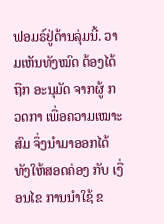ຟອມຣ໌ຢູ່ດ້ານລຸ່ມນີ້. ວາມເຫັນທັງໝົດ ຕ້ອງໄດ້ຖືກ ອະນຸມັດ ຈາກຜູ້ ກວດກາ ເພື່ອຄວາມເໝາະສົມ ຈຶ່ງນໍາມາອອກໄດ້ ທັງໃຫ້ສອດຄ່ອງ ກັບ ເງື່ອນໄຂ ການນຳໃຊ້ ຂ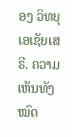ອງ ວິທຍຸເອເຊັຍເສຣີ. ຄວາມເຫັນທັງໝົດ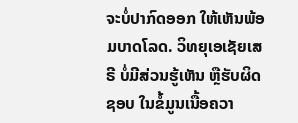ຈະບໍ່ປາກົດອອກ ໃຫ້ເຫັນພ້ອມບາດໂລດ. ວິທຍຸເອເຊັຍເສຣີ ບໍ່ມີສ່ວນຮູ້ເຫັນ ຫຼືຮັບຜິດຊອບ ໃນຂໍ້ມູນເນື້ອຄວາ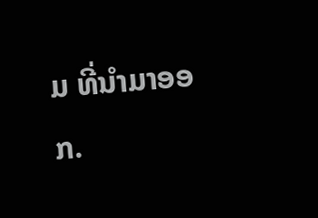ມ ທີ່ນໍາມາອອກ.